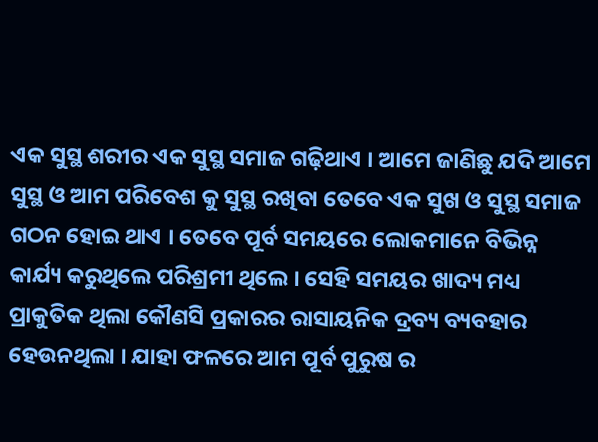ଏକ ସୁସ୍ଥ ଶରୀର ଏକ ସୁସ୍ଥ ସମାଜ ଗଢ଼ିଥାଏ । ଆମେ ଜାଣିଛୁ ଯଦି ଆମେ ସୁସ୍ଥ ଓ ଆମ ପରିବେଶ କୁ ସୁସ୍ଥ ରଖିବା ତେବେ ଏକ ସୁଖ ଓ ସୁସ୍ଥ ସମାଜ ଗଠନ ହୋଇ ଥାଏ । ତେବେ ପୂର୍ବ ସମୟରେ ଲୋକମାନେ ବିଭିନ୍ନ କାର୍ଯ୍ୟ କରୁଥିଲେ ପରିଶ୍ରମୀ ଥିଲେ । ସେହି ସମୟର ଖାଦ୍ୟ ମଧ୍ୟ ପ୍ରାକୁତିକ ଥିଲା କୌଣସି ପ୍ରକାରର ରାସାୟନିକ ଦ୍ରବ୍ୟ ବ୍ୟବହାର ହେଉନଥିଲା । ଯାହା ଫଳରେ ଆମ ପୂର୍ବ ପୁରୁଷ ର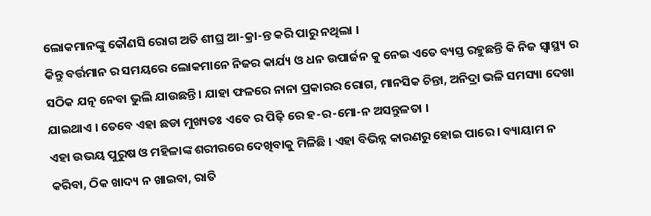ଲୋକମାନଙ୍କୁ କୌଣସି ରୋଗ ଅତି ଶୀଘ୍ର ଆ-କ୍ରା-ନ୍ତ କରି ପାରୁ ନଥିଲା ।
କିନ୍ତୁ ବର୍ତ୍ତମାନ ର ସମୟରେ ଲୋକମାନେ ନିଜର କାର୍ଯ୍ୟ ଓ ଧନ ଉପାର୍ଜନ କୁ ନେଇ ଏତେ ବ୍ୟସ୍ତ ରହୁଛନ୍ତି କି ନିଜ ସ୍ବାସ୍ଥ୍ୟ ର ସଠିକ ଯତ୍ନ ନେବା ଭୁଲି ଯାଉଛନ୍ତି । ଯାହା ଫଳରେ ନାନା ପ୍ରକାରର ରୋଗ, ମାନସିକ ଚିନ୍ତା, ଅନିଦ୍ରା ଭଳି ସମସ୍ୟା ଦେଖା ଯାଇଥାଏ । ତେବେ ଏହା ଛଡା ମୁଖ୍ୟତଃ ଏବେ ର ପିଢ଼ି ରେ ହ-ର-ମୋ-ନ ଅସନ୍ତୁଳତା ।
ଏହା ଉଭୟ ପୁରୁଷ ଓ ମହିଳାଙ୍କ ଶରୀରରେ ଦେଖିବାକୁ ମିଳିଛି । ଏହା ବିଭିନ୍ନ କାରଣରୁ ହୋଇ ପାରେ । ବ୍ୟାୟାମ ନ କରିବା, ଠିକ ଖାଦ୍ୟ ନ ଖାଇବା, ରାତି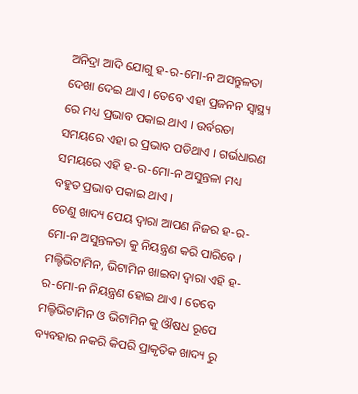ଅନିଦ୍ରା ଆଦି ଯୋଗୁ ହ-ର-ମୋ-ନ ଅସନ୍ତୁଳତା ଦେଖା ଦେଇ ଥାଏ । ତେବେ ଏହା ପ୍ରଜନନ ସ୍ୱାସ୍ଥ୍ୟ ରେ ମଧ୍ୟ ପ୍ରଭାବ ପକାଇ ଥାଏ । ଉର୍ବରତା ସମୟରେ ଏହା ର ପ୍ରଭାବ ପଡିଥାଏ । ଗର୍ଭଧାରଣ ସମୟରେ ଏହି ହ-ର-ମୋ-ନ ଅସୁନ୍ତଳା ମଧ୍ୟ ବହୁତ ପ୍ରଭାବ ପକାଇ ଥାଏ ।
ତେଣୁ ଖାଦ୍ୟ ପେୟ ଦ୍ୱାରା ଆପଣ ନିଜର ହ-ର-ମୋ-ନ ଅସୁନ୍ତଳତା କୁ ନିୟନ୍ତ୍ରଣ କରି ପାରିବେ । ମଲ୍ଟିଭିଟାମିନ, ଭିଟାମିନ ଖାଇବା ଦ୍ୱାରା ଏହି ହ-ର-ମୋ-ନ ନିୟନ୍ତ୍ରଣ ହୋଇ ଥାଏ । ତେବେ ମଲ୍ଟିଭିଟାମିନ ଓ ଭିଟାମିନ କୁ ଔଷଧ ରୂପେ ବ୍ୟବହାର ନକରି କିପରି ପ୍ରାକୃତିକ ଖାଦ୍ୟ ରୁ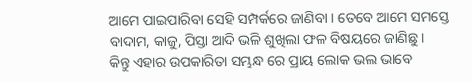ଆମେ ପାଇପାରିବା ସେହି ସମ୍ପର୍କରେ ଜାଣିବା । ତେବେ ଆମେ ସମସ୍ତେ ବାଦାମ, କାଜୁ, ପିସ୍ତା ଆଦି ଭଳି ଶୁଖିଲା ଫଳ ବିଷୟରେ ଜାଣିଛୁ ।
କିନ୍ତୁ ଏହାର ଉପକାରିତା ସମ୍ଭନ୍ଧ ରେ ପ୍ରାୟ ଲୋକ ଭଲ ଭାବେ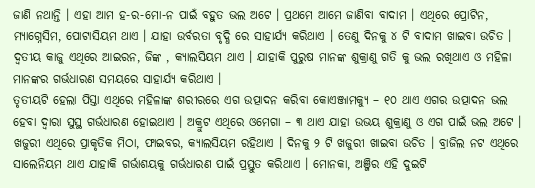ଜାଣି ନଥାନ୍ତି । ଏହା ଆମ ହ-ର-ମୋ-ନ ପାଇଁ ବହୁତ ଭଲ ଅଟେ । ପ୍ରଥମେ ଆମେ ଜାଣିବା ବାଦାମ । ଏଥିରେ ପ୍ରୋଟିନ, ମ୍ୟାଗ୍ନେସିମ, ପୋଟାସିୟମ ଥାଏ । ଯାହା ଉର୍ବରତା ବୃଦ୍ଧି ରେ ସାହାର୍ଯ୍ୟ କରିଥାଏ । ତେଣୁ ଦିନକୁ ୪ ଟି ବାଦାମ ଖାଇବା ଉଚିତ । ଦ୍ୱତୀୟ କାଜୁ ଏଥିରେ ଆଇରନ, ଜିଙ୍କ , କ୍ୟାଲସିୟମ ଥାଏ । ଯାହାକି ପୁରୁଷ ମାନଙ୍କ ଶୁକ୍ରାଣୁ ଗତି କୁ ଭଲ ରଖିଥାଏ ଓ ମହିଳା ମାନଙ୍କର ଗର୍ଭଧାରଣ ସମୟରେ ସାହାର୍ଯ୍ୟ କରିଥାଏ ।
ତୃତୀୟଟି ହେଲା ପିସ୍ତା ଏଥିରେ ମହିଳାଙ୍କ ଶରୀରରେ ଏଗ ଉତ୍ପାଦନ କରିବା କୋଏଞ୍ଜାମକ୍ୟୁ – ୧୦ ଥାଏ ଏଗର ଉତ୍ପାଦନ ଭଲ ହେବା ଦ୍ୱାରା ସୁସ୍ଥ ଗର୍ଭଧାରଣ ହୋଇଥାଏ । ଅକ୍ରୁଟ ଏଥିରେ ଓମେଗା – ୩ ଥାଏ ଯାହା ଉଭୟ ଶୁକ୍ରାଣୁ ଓ ଏଗ ପାଇଁ ଭଲ ଅଟେ । ଖଜୁରୀ ଏଥିରେ ପ୍ରାକୃତିକ ମିଠା, ଫାଇବର, କ୍ୟାଲସିୟମ ରହିଥାଏ । ଦିନକୁ ୨ ଟି ଖଜୁରୀ ଖାଇବା ଉଚିତ । ବ୍ରାଜିଲ ନଟ ଏଥିରେ ସାଲେନିୟମ ଥାଏ ଯାହାକି ଗର୍ଭାଶୟକୁ ଗର୍ଭଧାରଣ ପାଇଁ ପ୍ରସ୍ତୁତ କରିଥାଏ । ମୋନକା, ଅଞ୍ଜିର ଏହି ଦୁଇଟି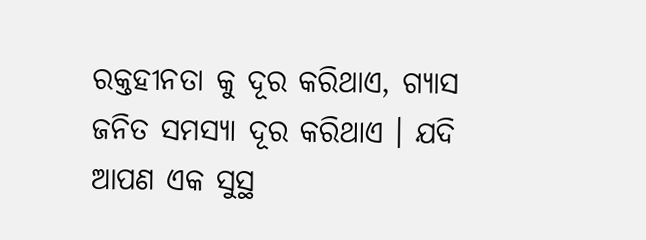ରକ୍ତହୀନତା କୁ ଦୂର କରିଥାଏ, ଗ୍ୟାସ ଜନିତ ସମସ୍ୟା ଦୂର କରିଥାଏ । ଯଦି ଆପଣ ଏକ ସୁସ୍ଥ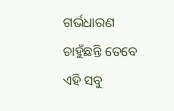ଗର୍ଭଧାରଣ ଚାହୁଁଛନ୍ତି ତେବେ ଏହି ସବୁ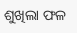ଶୁଖିଲା ଫଳ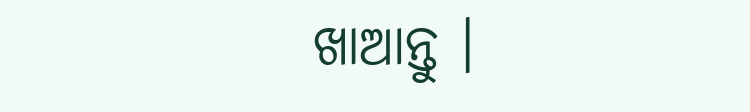ଖାଆନ୍ତୁ ।